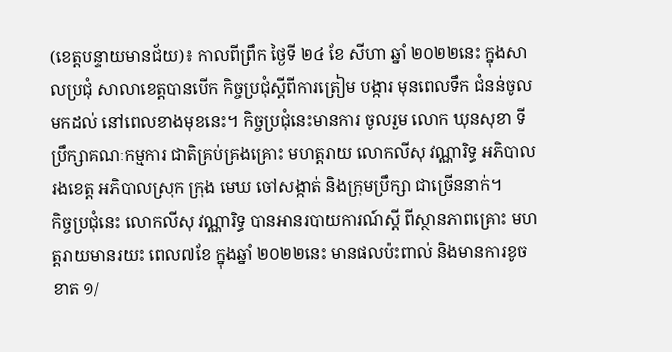(ខេត្តបន្ទាយមានជ័យ)៖ កាលពីព្រឹក ថ្ងៃទី ២៤ ខែ សីហា ឆ្នាំ ២០២២នេះ ក្នុងសាលប្រជុំ សាលាខេត្តបានបើក កិច្ចប្រជុំស្តីពីការត្រៀម បង្ការ មុនពេលទឹក ជំនន់ចូលមកដល់ នៅពេលខាងមុខនេះ។ កិច្ចប្រជុំនេះមានការ ចូលរួម លោក ឃុនសុខា ទីប្រឹក្សាគណៈកម្មការ ជាតិគ្រប់គ្រងគ្រោះ មហត្តរាយ លោកលីសុ វណ្ណារិទ្ធ អភិបាលរងខេត្ត អភិបាលស្រុក ក្រុង មេឃ ចៅសង្កាត់ និងក្រុមប្រឹក្សា ជាច្រើននាក់។
កិច្ចប្រជុំនេះ លោកលីសុ វណ្ណារិទ្ធ បានអានរបាយការណ៍ស្តី ពីស្ថានភាពគ្រោះ មហត្តរាយមានរយះ ពេល៧ខែ ក្នុងឆ្នាំ ២០២២នេះ មានផលប៉ះពាល់ និងមានការខូចខាត ១/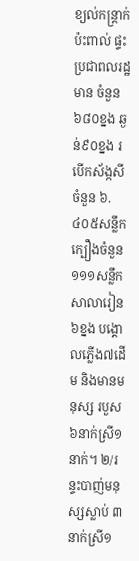ខ្យល់កន្ត្រាក់ប៉ះពាល់ ផ្ទះប្រជាពលរដ្ឋមាន ចំនួន ៦៨០ខ្នង ឆ្ងន់៩០ខ្នង របើកស័ង្កសីចំនួន ៦.៤០៥សន្លឹក ក្បឿងចំនួន១១១សន្លឹក សាលារៀន៦ខ្នង បង្គោលភ្លើង៧ដើម និងមានមនុស្ស របួស៦នាក់ស្រី១នាក់។ ២/រន្ទះបាញ់មនុស្សស្លាប់ ៣នាក់ស្រី១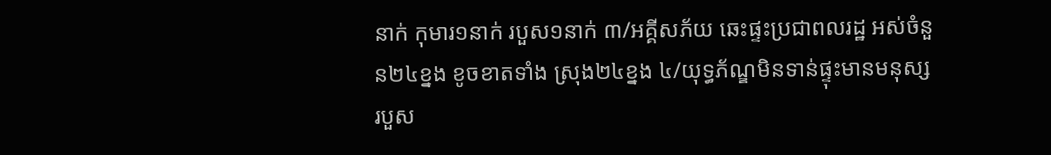នាក់ កុមារ១នាក់ របួស១នាក់ ៣/អគ្គីសភ័យ ឆេះផ្ទះប្រជាពលរដ្ឋ អស់ចំនួន២៤ខ្នង ខូចខាតទាំង ស្រុង២៤ខ្នង ៤/យុទ្ធភ័ណ្ឌមិនទាន់ផ្ទុះមានមនុស្ស របួស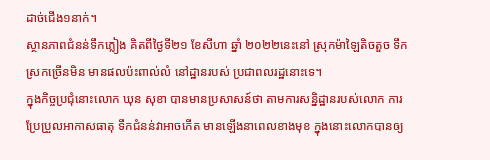ដាច់ជើង១នាក់។
ស្ថានភាពជំនន់ទឹកភ្លៀង គិតពីថ្ងៃទី២១ ខែសីហា ឆ្នាំ ២០២២នេះនៅ ស្រុកម៉ាឡៃតិចតួច ទឹកស្រកច្រើនមិន មានផលប៉ះពាល់លំ នៅដ្ឋានរបស់ ប្រជាពលរដ្ឋនោះទេ។
ក្នុងកិច្ចប្រជុំនោះលោក ឃុន សុខា បានមានប្រសាសន៍ថា តាមការសន្និដ្ឋានរបស់លោក ការប្រែប្រួលអាកាសធាតុ ទឹកជំនន់វាអាចកើត មានឡើងនាពេលខាងមុខ ក្នុងនោះលោកបានឲ្យ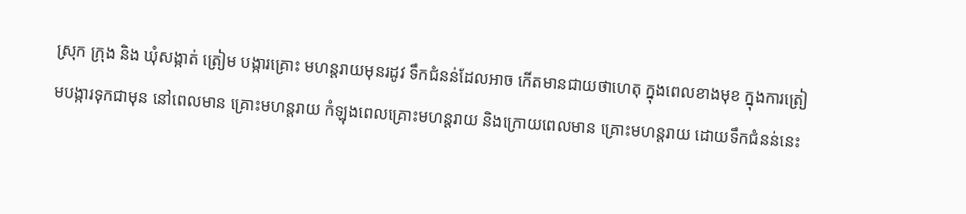ស្រុក ក្រុង និង ឃុំសង្កាត់ ត្រៀម បង្ការគ្រោះ មហន្តរាយមុនរដូវ ទឹកជំនន់ដែលអាច កើតមានជាយថាហេតុ ក្នុងពេលខាងមុខ ក្នុងការត្រៀមបង្ការទុកជាមុន នៅពេលមាន គ្រោះមហន្តរាយ កំឡុងពេលគ្រោះមហន្តរាយ និងក្រោយពេលមាន គ្រោះមហន្តរាយ ដោយទឹកជំនន់នេះ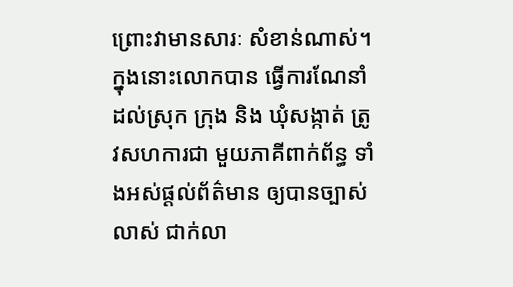ព្រោះវាមានសារៈ សំខាន់ណាស់។
ក្នុងនោះលោកបាន ធ្វើការណែនាំដល់ស្រុក ក្រុង និង ឃុំសង្កាត់ ត្រូវសហការជា មួយភាគីពាក់ព័ន្ធ ទាំងអស់ផ្ដល់ព័ត៌មាន ឲ្យបានច្បាស់លាស់ ជាក់លា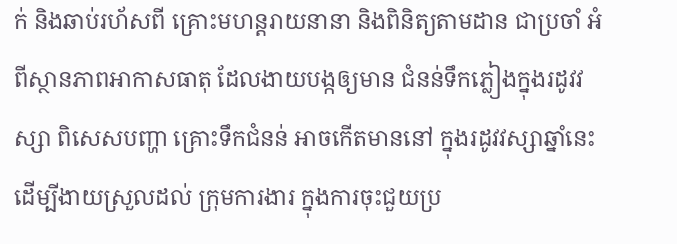ក់ និងឆាប់រហ័សពី គ្រោះមហន្តរាយនានា និងពិនិត្យតាមដាន ជាប្រចាំ អំពីស្ថានភាពអាកាសធាតុ ដែលងាយបង្កឲ្យមាន ជំនន់ទឹកភ្លៀងក្នុងរដូវវស្សា ពិសេសបញ្ហា គ្រោះទឹកជំនន់ អាចកើតមាននៅ ក្នុងរដូវវស្សាឆ្នាំនេះ ដើម្បីងាយស្រួលដល់ ក្រុមការងារ ក្នុងការចុះជួយប្រ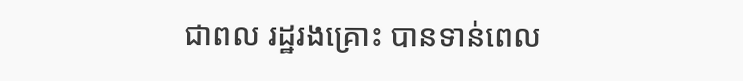ជាពល រដ្ឋរងគ្រោះ បានទាន់ពេល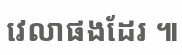វេលាផងដែរ ៕